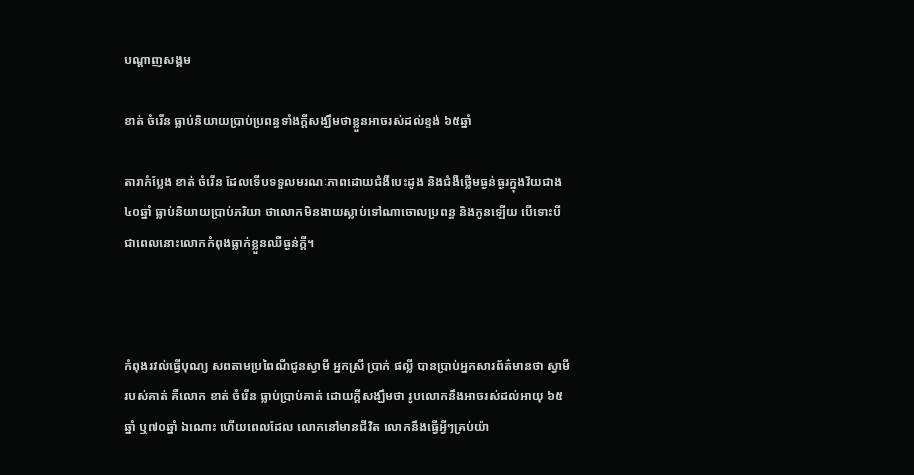បណ្តាញសង្គម

ខាត់ ចំរើន ធ្លាប់និយាយប្រាប់ប្រពន្ធទាំងក្ដីសង្ឃឹមថាខ្លួនអាចរស់ដល់ខ្ទង់ ៦៥ឆ្នាំ

តារាកំប្លែង ខាត់ ចំរើន ដែលទើបទទួលមរណៈភាពដោយជំងឺបេះដូង និងជំងឺថ្លើមធ្ងន់ធ្ងរក្នុងវ័យជាង ៤០ឆ្នាំ ធ្លាប់និយាយប្រាប់ភរិយា ថាលោកមិនងាយស្លាប់ទៅណាចោលប្រពន្ធ និងកូនឡើយ បើទោះបីជាពេលនោះលោកកំពុងធ្លាក់ខ្លួនឈឺធ្ងន់ក្ដី។



កំពុងរវល់ធ្វើបុណ្យ សពតាមប្រពៃណីជូនស្វាមី អ្នកស្រី ប្រាក់ ផល្លី បានប្រាប់អ្នកសារព័ត៌មានថា ស្វាមីរបស់គាត់ គឺលោក ខាត់ ចំរើន ធ្លាប់ប្រាប់គាត់ ដោយក្ដីសង្ឃឹមថា រូបលោកនឹងអាចរស់ដល់អាយុ ៦៥ឆ្នាំ ឬ៧០ឆ្នាំ ឯណោះ ហើយពេលដែល លោកនៅមានជីវិត លោកនឹងធ្វើអ្វីៗគ្រប់យ៉ា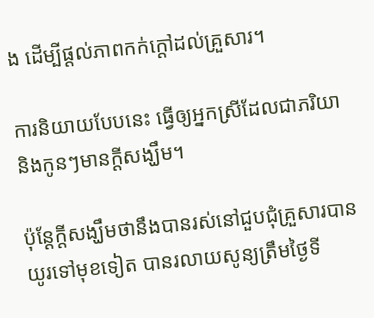ង ដើម្បីផ្ដល់ភាពកក់ក្ដៅដល់គ្រួសារ។

ការនិយាយបែបនេះ ធ្វើឲ្យអ្នកស្រីដែលជាភរិយា និងកូនៗមានក្ដីសង្ឃឹម។

ប៉ុន្ដែក្ដីសង្ឃឹមថានឹងបានរស់នៅជួបជុំគ្រួសារបានយូរទៅមុខទៀត បានរលាយសូន្យត្រឹមថ្ងៃទី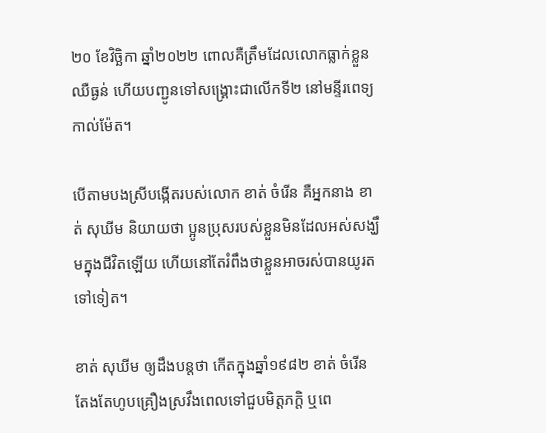២០ ខែវិច្ឆិកា ឆ្នាំ២០២២ ពោលគឺត្រឹមដែលលោកធ្លាក់ខ្លួនឈឺធ្ងន់ ហើយបញ្ជូនទៅសង្គ្រោះជាលើកទី២ នៅមន្ទីរពេទ្យកាល់ម៉ែត។

បើតាមបងស្រីបង្កើតរបស់លោក ខាត់ ចំរើន គឺអ្នកនាង ខាត់ សុឃីម និយាយថា ប្អូនប្រុសរបស់ខ្លួនមិនដែលអស់សង្ឃឹមក្នុងជីវិតឡើយ ហើយនៅតែរំពឹងថាខ្លួនអាចរស់បានយូរតទៅទៀត។

ខាត់ សុឃីម ឲ្យដឹងបន្ដថា កើតក្នុងឆ្នាំ១៩៨២ ខាត់ ចំរើន តែងតែហូបគ្រឿងស្រវឹងពេលទៅជួបមិត្ដភក្ដិ ឬពេ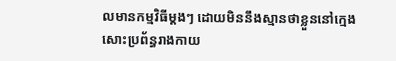លមានកម្មវិធីម្ដងៗ ដោយមិននឹងស្មានថាខ្លួននៅក្មេងសោះប្រព័ន្ធរាងកាយ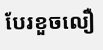បែរខួចលឿ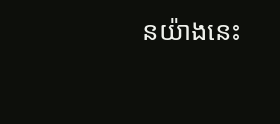នយ៉ាងនេះ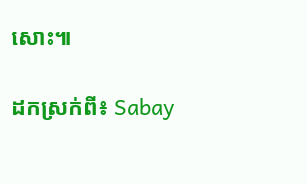សោះ៕

ដកស្រក់ពី៖ Sabay